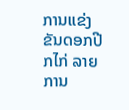ການແຂ່ງຂັນດອກປີກໄກ່ ລາຍການ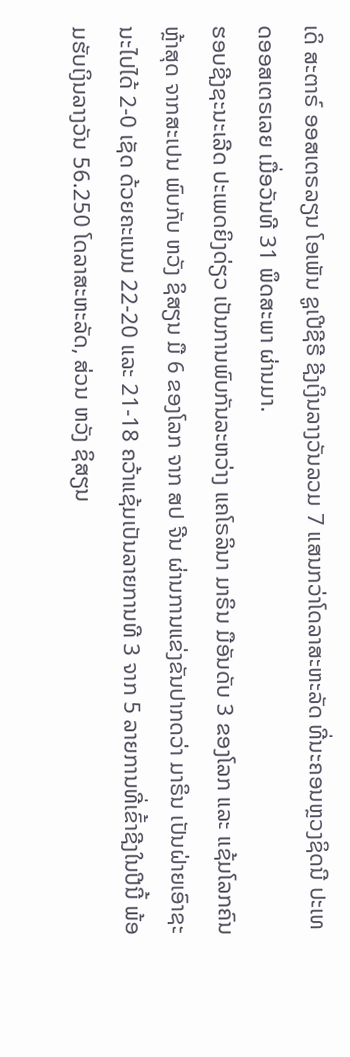ເດິ ສະຕາຣ໌ ອອສເຕຣລຽນ ໂອເພັນ ຊູເປີຊີຣີ ຊີງເງິນລາງວັນລວມ 7 ແສນກວ່າໂດລາສະຫະລັດ ທີ່ນະຄອນຫຼວງຊິດນີ ປະເທດອອສເຕຣເລຍ ເມື່ອວັນທີ 31 ພຶດສະພາ ຜ່ານມາ.
ຮອບຊີງຊະນະເລີດ ປະເພດຍິງດ່ຽວ ເປັນການພົບກັນລະຫວ່າງ ແຄໂຣລິນາ ມາຣິນ ມືອັນດັບ 3 ຂອງໂລກ ແລະ ແຊ້ມໂລກຄົນຫຼ້າສຸດ ຈາກສະເປນ ພົບກັບ ຫວັງ ຊິສຽນ ມື 6 ຂອງໂລກ ຈາກ ສປ ຈີນ ຜ່ານການແຂ່ງຂັນປາກດວ່າ ມາຣິນ ເປັນຝ່າຍເອົາຊະນະໄປໄດ້ 2-0 ເຊັດ ດ້ວຍຄະແນນ 22-20 ແລະ 21-18 ຄວ້າແຊ້ມເປັນລາຍການທີ 3 ຈາກ 5 ລາຍການທີ່ເຂົ້າຊີງໃນປີນີ້ ພ້ອມຮັບເງິນລາງວັນ 56.250 ໂດລາສະຫະລັດ, ສ່ວນ ຫວັງ ຊິສຽນ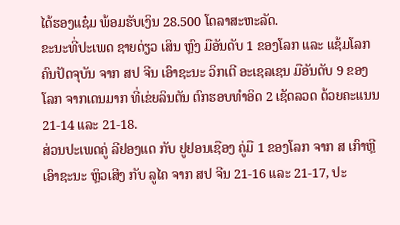ໄດ້ຮອງແຊ໋ມ ພ້ອມຮັບເງິນ 28.500 ໂດລາສະຫະລັດ.
ຂະນະທີ່ປະເພດ ຊາຍດ່ຽວ ເສິນ ຫຼົງ ມືອັນດັບ 1 ຂອງໂລກ ແລະ ແຊ້ມໂລກຄົນປັດຈຸບັນ ຈາກ ສປ ຈີນ ເອົາຊະນະ ວິກເຕີ ອະເຊລເຊນ ມືອັນດັບ 9 ຂອງໂລກ ຈາກເດນມາກ ທີ່ເຂ່ຍລິນຕັນ ຕົກຮອບທຳອິດ 2 ເຊັດລວດ ດ້ວຍຄະແນນ 21-14 ແລະ 21-18.
ສ່ວນປະເພດຄູ່ ລີຢອງແດ ກັບ ຢູຢອນເຊືອງ ຄູ່ມື 1 ຂອງໂລກ ຈາກ ສ ເກົາຫຼີ ເອົາຊະນະ ຫຼິວເສີງ ກັບ ລູໄຄ ຈາກ ສປ ຈີນ 21-16 ແລະ 21-17, ປະ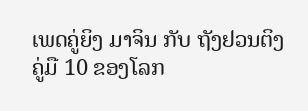ເພດຄູ່ຍິງ ມາຈິນ ກັບ ຖັງຢວນຕິງ ຄູ່ມື 10 ຂອງໂລກ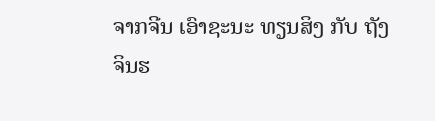ຈາກຈີນ ເອົາຊະນະ ທຽນສິງ ກັບ ຖັງ ຈິນຮ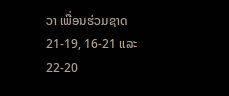ວາ ເພື່ອນຮ່ວມຊາດ 21-19, 16-21 ແລະ 22-20